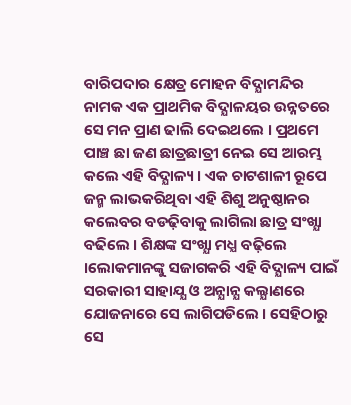ବାରିପଦାର କ୍ଷେତ୍ର ମୋହନ ବିଦ୍ଯାମନ୍ଦିର ନାମକ ଏକ ପ୍ରାଥମିକ ବିଦ୍ଯାଳୟର ଉନ୍ନତରେ ସେ ମନ ପ୍ରାଣ ଢାଲି ଦେଇଥଲେ । ପ୍ରଥମେ ପାଞ୍ଚ ଛା ଜଣ ଛାତ୍ରଛାତ୍ରୀ ନେଇ ସେ ଆରମ୍ଭ କଲେ ଏହି ବିଦ୍ଯାଳ୍ୟ । ଏକ ଚାଟଶାଳୀ ରୂପେ ଜନ୍ମ ଲାଭକରିଥିବା ଏହି ଶିଶୁ ଅନୁଷ୍ଠାନର କଲେବର ବଡଢ଼ିବାକୁ ଲାଗିଲା ଛାତ୍ର ସଂଖ୍ଯା ବଢିଲେ । ଶିକ୍ଷଙ୍କ ସଂଖ୍ଯା ମଧ୍ଯ ବଢ଼ିଲେ ।ଲୋକମାନଙ୍କୁ ସଜାଗକରି ଏହି ବିଦ୍ଯାଳ୍ୟ ପାଇଁ ସରକାରୀ ସାହାଯ୍ଯ ଓ ଅନ୍ଯାନ୍ଯ କଲ୍ଯାଣରେ ଯୋଜନାରେ ସେ ଲାଗିପଡିଲେ । ସେହିଠାରୁ ସେ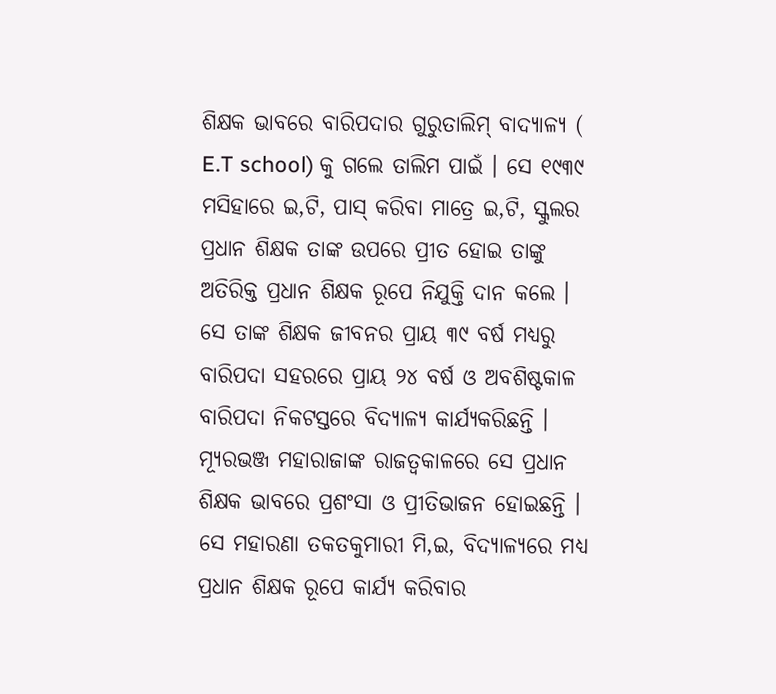ଶିକ୍ଷକ ଭାବରେ ବାରିପଦାର ଗୁରୁତାଲିମ୍ ବାଦ୍ଯାଳ୍ୟ ( E.T school) କୁ ଗଲେ ତାଲିମ ପାଇଁ । ସେ ୧୯୩୯ ମସିହାରେ ଇ,ଟି, ପାସ୍ କରିବା ମାତ୍ରେ ଇ,ଟି, ସ୍କୁଲର ପ୍ରଧାନ ଶିକ୍ଷକ ତାଙ୍କ ଉପରେ ପ୍ରୀତ ହୋଇ ତାଙ୍କୁ ଅତିରିକ୍ତ ପ୍ରଧାନ ଶିକ୍ଷକ ରୂପେ ନିଯୁକ୍ତି ଦାନ କଲେ ।
ସେ ତାଙ୍କ ଶିକ୍ଷକ ଜୀବନର ପ୍ରାୟ ୩୯ ବର୍ଷ ମଧ୍ଯରୁ ବାରିପଦା ସହରରେ ପ୍ରାୟ ୨୪ ବର୍ଷ ଓ ଅବଶିଷ୍ଟକାଳ ବାରିପଦା ନିକଟସ୍ତରେ ବିଦ୍ଯାଳ୍ୟ କାର୍ଯ୍ଯକରିଛନ୍ତି । ମ୍ୟୂରଭଞ୍ଜ ମହାରାଜାଙ୍କ ରାଜତ୍ୱକାଳରେ ସେ ପ୍ରଧାନ ଶିକ୍ଷକ ଭାବରେ ପ୍ରଶଂସା ଓ ପ୍ରୀତିଭାଜନ ହୋଇଛନ୍ତି । ସେ ମହାରଣା ତକତକୁମାରୀ ମି,ଇ, ବିଦ୍ଯାଳ୍ୟରେ ମଧ୍ଯ ପ୍ରଧାନ ଶିକ୍ଷକ ରୂପେ କାର୍ଯ୍ଯ କରିବାର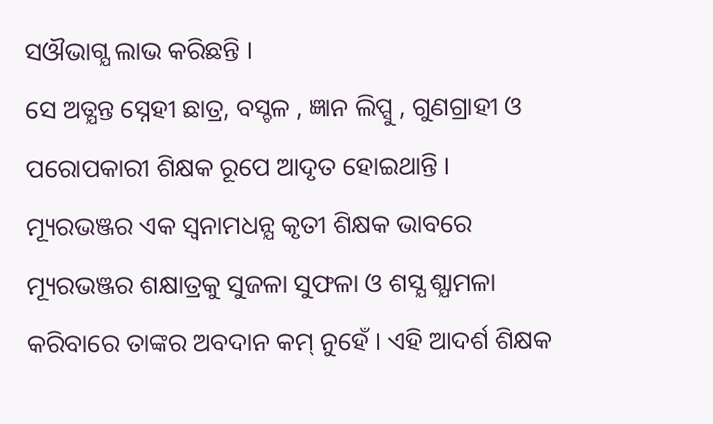ସଔଭାଗ୍ଯ ଲାଭ କରିଛନ୍ତି ।
ସେ ଅତ୍ଯନ୍ତ ସ୍ନେହୀ ଛାତ୍ର, ବସ୍ଚଳ , ଜ୍ଞାନ ଲିପ୍ସୁ , ଗୁଣଗ୍ରାହୀ ଓ ପରୋପକାରୀ ଶିକ୍ଷକ ରୂପେ ଆଦୃତ ହୋଇଥାନ୍ତି । ମ୍ୟୂରଭଞ୍ଜର ଏକ ସ୍ୱନାମଧନ୍ଯ କୃତୀ ଶିକ୍ଷକ ଭାବରେ ମ୍ୟୂରଭଞ୍ଜର ଶକ୍ଷାତ୍ରକୁ ସୁଜଳା ସୁଫଳା ଓ ଶସ୍ଯ ଶ୍ଯାମଳା କରିବାରେ ତାଙ୍କର ଅବଦାନ କମ୍ ନୁହେଁ । ଏହି ଆଦର୍ଶ ଶିକ୍ଷକ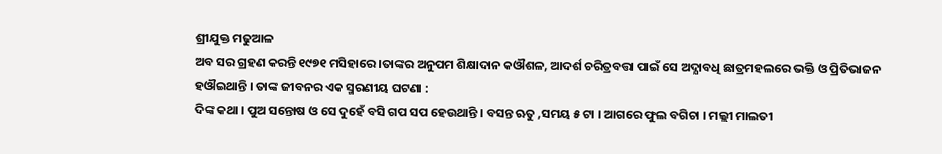ଶ୍ରୀଯୁକ୍ତ ମଢୁଆଳ
ଅବ ସର ଗ୍ରହଣ କରନ୍ତି ୧୯୭୧ ମସିହାରେ ।ତାଙ୍କର ଅନୁପମ ଶିକ୍ଷାଦାନ କଔଶଳ, ଆଦର୍ଶ ଚରିତ୍ରବତ୍ତା ପାଇଁ ସେ ଅଦ୍ଯାବଧି ଛାତ୍ରମହଲରେ ଭକ୍ତି ଓ ପ୍ରିତିଭାଜନ ହଔଇଥାନ୍ତି । ତାଙ୍କ ଜୀବନର ଏକ ସ୍ମରଣୀୟ ଘଟଣା :
ଦିଙ୍କ କଥା । ପୁଅ ସନ୍ତୋଷ ଓ ସେ ଦୁହେଁ ବସି ଗପ ସପ ହେଉଥାନ୍ତି । ବସନ୍ତ ଋତୁ ,ସମୟ ୫ ଟା । ଆଗରେ ଫୁଲ ବଗିଚା । ମଲ୍ଲୀ ମାଲତୀ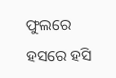ଫୁଲରେ ହସରେ ହସି